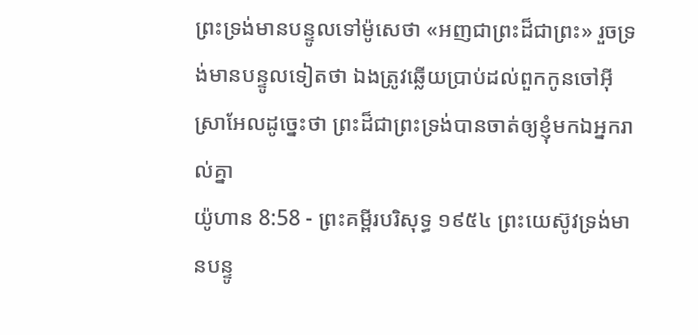ព្រះទ្រង់មានបន្ទូលទៅម៉ូសេថា «អញជាព្រះដ៏ជាព្រះ» រួចទ្រង់មានបន្ទូលទៀតថា ឯងត្រូវឆ្លើយប្រាប់ដល់ពួកកូនចៅអ៊ីស្រាអែលដូច្នេះថា ព្រះដ៏ជាព្រះទ្រង់បានចាត់ឲ្យខ្ញុំមកឯអ្នករាល់គ្នា
យ៉ូហាន 8:58 - ព្រះគម្ពីរបរិសុទ្ធ ១៩៥៤ ព្រះយេស៊ូវទ្រង់មានបន្ទូ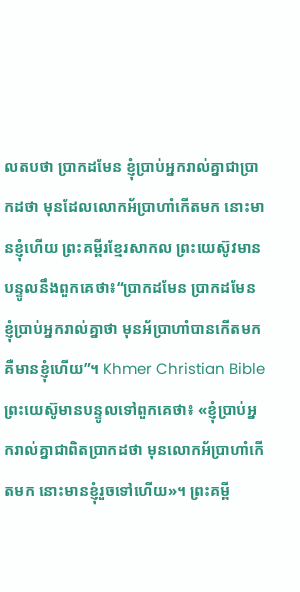លតបថា ប្រាកដមែន ខ្ញុំប្រាប់អ្នករាល់គ្នាជាប្រាកដថា មុនដែលលោកអ័ប្រាហាំកើតមក នោះមានខ្ញុំហើយ ព្រះគម្ពីរខ្មែរសាកល ព្រះយេស៊ូវមានបន្ទូលនឹងពួកគេថា៖“ប្រាកដមែន ប្រាកដមែន ខ្ញុំប្រាប់អ្នករាល់គ្នាថា មុនអ័ប្រាហាំបានកើតមក គឺមានខ្ញុំហើយ”។ Khmer Christian Bible ព្រះយេស៊ូមានបន្ទូលទៅពួកគេថា៖ «ខ្ញុំប្រាប់អ្នករាល់គ្នាជាពិតប្រាកដថា មុនលោកអ័ប្រាហាំកើតមក នោះមានខ្ញុំរួចទៅហើយ»។ ព្រះគម្ពី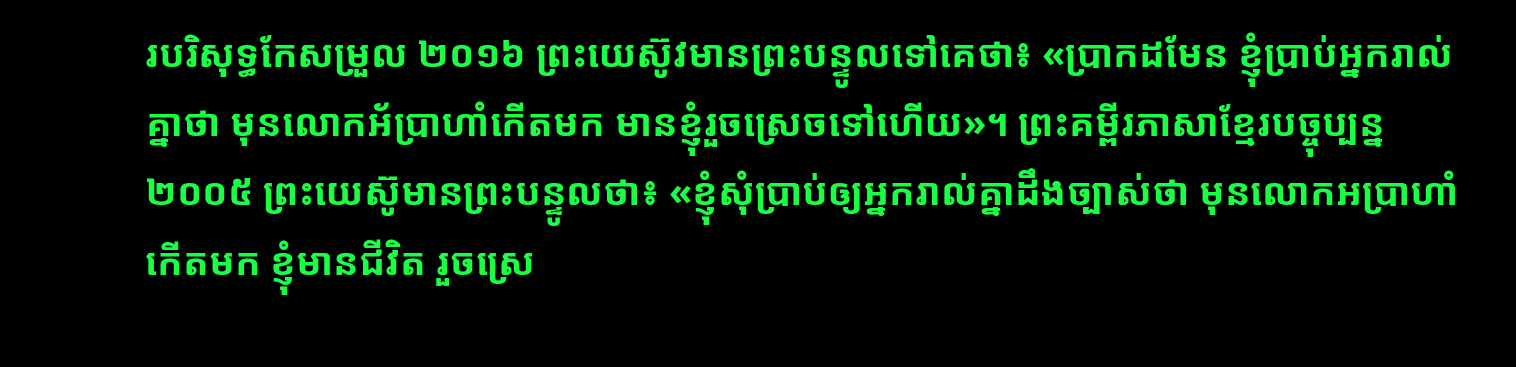របរិសុទ្ធកែសម្រួល ២០១៦ ព្រះយេស៊ូវមានព្រះបន្ទូលទៅគេថា៖ «ប្រាកដមែន ខ្ញុំប្រាប់អ្នករាល់គ្នាថា មុនលោកអ័ប្រាហាំកើតមក មានខ្ញុំរួចស្រេចទៅហើយ»។ ព្រះគម្ពីរភាសាខ្មែរបច្ចុប្បន្ន ២០០៥ ព្រះយេស៊ូមានព្រះបន្ទូលថា៖ «ខ្ញុំសុំប្រាប់ឲ្យអ្នករាល់គ្នាដឹងច្បាស់ថា មុនលោកអប្រាហាំកើតមក ខ្ញុំមានជីវិត រួចស្រេ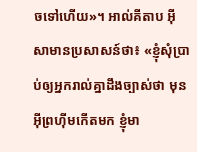ចទៅហើយ»។ អាល់គីតាប អ៊ីសាមានប្រសាសន៍ថា៖ «ខ្ញុំសុំប្រាប់ឲ្យអ្នករាល់គ្នាដឹងច្បាស់ថា មុនអ៊ីព្រហ៊ីមកើតមក ខ្ញុំមា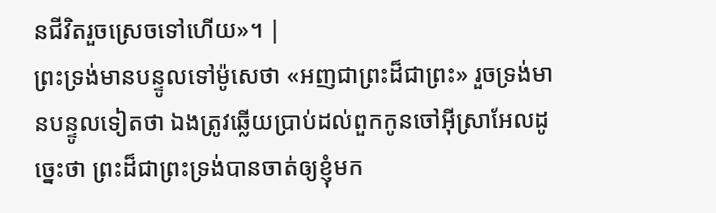នជីវិតរួចស្រេចទៅហើយ»។ |
ព្រះទ្រង់មានបន្ទូលទៅម៉ូសេថា «អញជាព្រះដ៏ជាព្រះ» រួចទ្រង់មានបន្ទូលទៀតថា ឯងត្រូវឆ្លើយប្រាប់ដល់ពួកកូនចៅអ៊ីស្រាអែលដូច្នេះថា ព្រះដ៏ជាព្រះទ្រង់បានចាត់ឲ្យខ្ញុំមក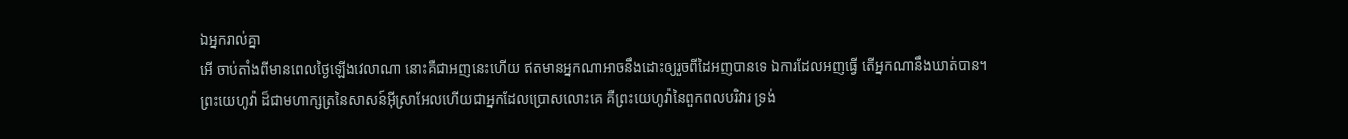ឯអ្នករាល់គ្នា
អើ ចាប់តាំងពីមានពេលថ្ងៃឡើងវេលាណា នោះគឺជាអញនេះហើយ ឥតមានអ្នកណាអាចនឹងដោះឲ្យរួចពីដៃអញបានទេ ឯការដែលអញធ្វើ តើអ្នកណានឹងឃាត់បាន។
ព្រះយេហូវ៉ា ដ៏ជាមហាក្សត្រនៃសាសន៍អ៊ីស្រាអែលហើយជាអ្នកដែលប្រោសលោះគេ គឺព្រះយេហូវ៉ានៃពួកពលបរិវារ ទ្រង់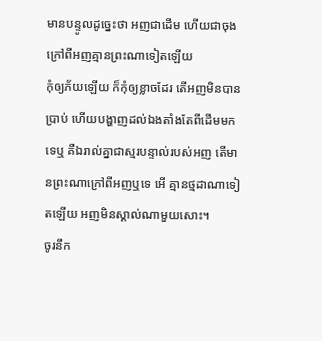មានបន្ទូលដូច្នេះថា អញជាដើម ហើយជាចុង ក្រៅពីអញគ្មានព្រះណាទៀតឡើយ
កុំឲ្យភ័យឡើយ ក៏កុំឲ្យខ្លាចដែរ តើអញមិនបានប្រាប់ ហើយបង្ហាញដល់ឯងតាំងតែពីដើមមកទេឬ គឺឯរាល់គ្នាជាស្មរបន្ទាល់របស់អញ តើមានព្រះណាក្រៅពីអញឬទេ អើ គ្មានថ្មដាណាទៀតឡើយ អញមិនស្គាល់ណាមួយសោះ។
ចូរនឹក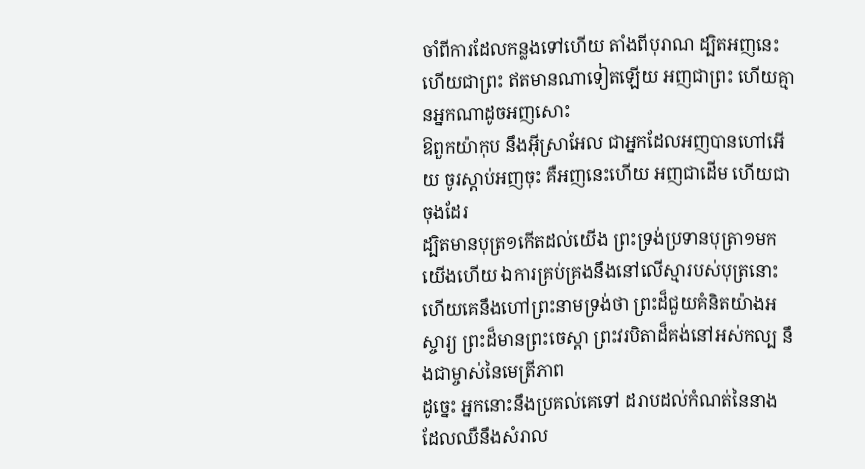ចាំពីការដែលកន្លងទៅហើយ តាំងពីបុរាណ ដ្បិតអញនេះហើយជាព្រះ ឥតមានណាទៀតឡើយ អញជាព្រះ ហើយគ្មានអ្នកណាដូចអញសោះ
ឱពួកយ៉ាកុប នឹងអ៊ីស្រាអែល ជាអ្នកដែលអញបានហៅអើយ ចូរស្តាប់អញចុះ គឺអញនេះហើយ អញជាដើម ហើយជាចុងដែរ
ដ្បិតមានបុត្រ១កើតដល់យើង ព្រះទ្រង់ប្រទានបុត្រា១មកយើងហើយ ឯការគ្រប់គ្រងនឹងនៅលើស្មារបស់បុត្រនោះ ហើយគេនឹងហៅព្រះនាមទ្រង់ថា ព្រះដ៏ជួយគំនិតយ៉ាងអស្ចារ្យ ព្រះដ៏មានព្រះចេស្តា ព្រះវរបិតាដ៏គង់នៅអស់កល្ប នឹងជាម្ចាស់នៃមេត្រីភាព
ដូច្នេះ អ្នកនោះនឹងប្រគល់គេទៅ ដរាបដល់កំណត់នៃនាង ដែលឈឺនឹងសំរាល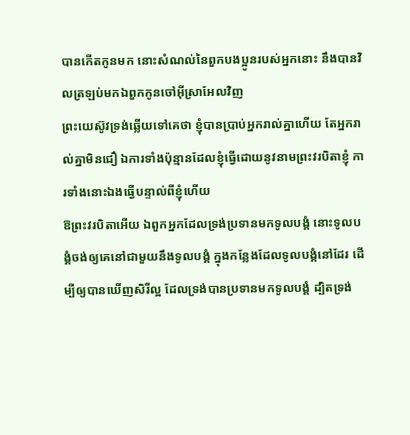បានកើតកូនមក នោះសំណល់នៃពួកបងប្អូនរបស់អ្នកនោះ នឹងបានវិលត្រឡប់មកឯពួកកូនចៅអ៊ីស្រាអែលវិញ
ព្រះយេស៊ូវទ្រង់ឆ្លើយទៅគេថា ខ្ញុំបានប្រាប់អ្នករាល់គ្នាហើយ តែអ្នករាល់គ្នាមិនជឿ ឯការទាំងប៉ុន្មានដែលខ្ញុំធ្វើដោយនូវនាមព្រះវរបិតាខ្ញុំ ការទាំងនោះឯងធ្វើបន្ទាល់ពីខ្ញុំហើយ
ឱព្រះវរបិតាអើយ ឯពួកអ្នកដែលទ្រង់ប្រទានមកទូលបង្គំ នោះទូលបង្គំចង់ឲ្យគេនៅជាមួយនឹងទូលបង្គំ ក្នុងកន្លែងដែលទូលបង្គំនៅដែរ ដើម្បីឲ្យបានឃើញសិរីល្អ ដែលទ្រង់បានប្រទានមកទូលបង្គំ ដ្បិតទ្រង់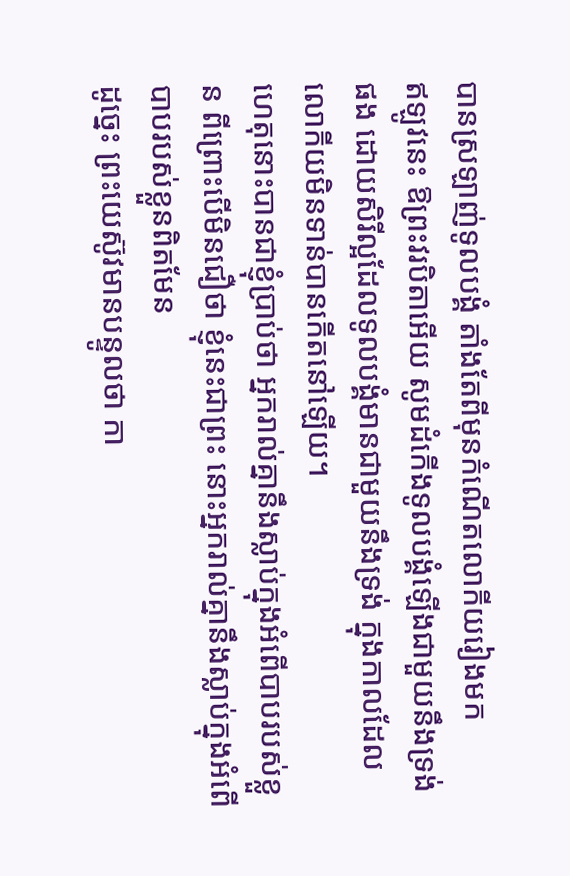បានស្រឡាញ់ទូលបង្គំ តាំងតែពីមុនកំណើតលោកីយរៀងមក
ឥឡូវនេះ ឱព្រះវរបិតាអើយ សូមដំកើងទូលបង្គំឡើងជាមួយនឹងទ្រង់ផង ដោយសិរីល្អដែលទូលបង្គំមានជាមួយនឹងទ្រង់ ក្នុងកាលដែលលោកីយមិនទាន់បានកើតនៅឡើយ។
ហេតុនោះបានជាខ្ញុំប្រាប់ថា អ្នករាល់គ្នានឹងស្លាប់ក្នុងអំពើបាបរបស់ខ្លួន ពីព្រោះបើមិនជឿថា ខ្ញុំនេះជាព្រះ នោះអ្នករាល់គ្នានឹងស្លាប់ក្នុងអំពើបាបរបស់ខ្លួនពិតមែន
ដូច្នេះ ព្រះយេស៊ូវមានបន្ទូលថា កា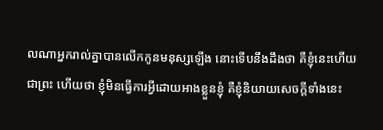លណាអ្នករាល់គ្នាបានលើកកូនមនុស្សឡើង នោះទើបនឹងដឹងថា គឺខ្ញុំនេះហើយជាព្រះ ហើយថា ខ្ញុំមិនធ្វើការអ្វីដោយអាងខ្លួនខ្ញុំ គឺខ្ញុំនិយាយសេចក្ដីទាំងនេះ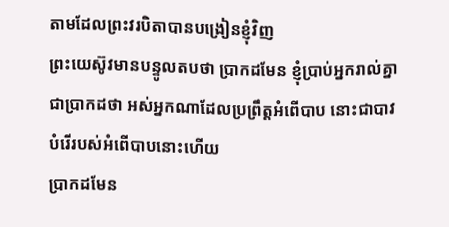តាមដែលព្រះវរបិតាបានបង្រៀនខ្ញុំវិញ
ព្រះយេស៊ូវមានបន្ទូលតបថា ប្រាកដមែន ខ្ញុំប្រាប់អ្នករាល់គ្នាជាប្រាកដថា អស់អ្នកណាដែលប្រព្រឹត្តអំពើបាប នោះជាបាវបំរើរបស់អំពើបាបនោះហើយ
ប្រាកដមែន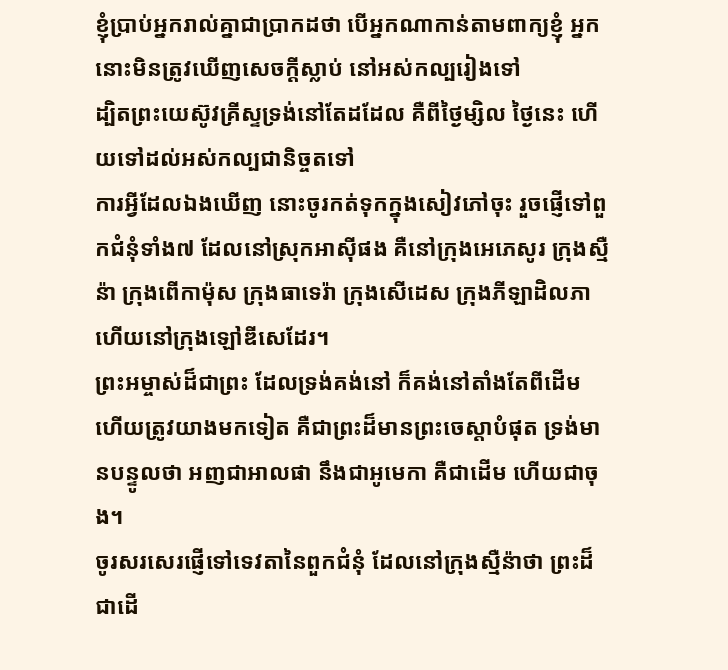ខ្ញុំប្រាប់អ្នករាល់គ្នាជាប្រាកដថា បើអ្នកណាកាន់តាមពាក្យខ្ញុំ អ្នកនោះមិនត្រូវឃើញសេចក្ដីស្លាប់ នៅអស់កល្បរៀងទៅ
ដ្បិតព្រះយេស៊ូវគ្រីស្ទទ្រង់នៅតែដដែល គឺពីថ្ងៃម្សិល ថ្ងៃនេះ ហើយទៅដល់អស់កល្បជានិច្ចតទៅ
ការអ្វីដែលឯងឃើញ នោះចូរកត់ទុកក្នុងសៀវភៅចុះ រួចផ្ញើទៅពួកជំនុំទាំង៧ ដែលនៅស្រុកអាស៊ីផង គឺនៅក្រុងអេភេសូរ ក្រុងស្មឺន៉ា ក្រុងពើកាម៉ុស ក្រុងធាទេរ៉ា ក្រុងសើដេស ក្រុងភីឡាដិលភា ហើយនៅក្រុងឡៅឌីសេដែរ។
ព្រះអម្ចាស់ដ៏ជាព្រះ ដែលទ្រង់គង់នៅ ក៏គង់នៅតាំងតែពីដើម ហើយត្រូវយាងមកទៀត គឺជាព្រះដ៏មានព្រះចេស្តាបំផុត ទ្រង់មានបន្ទូលថា អញជាអាលផា នឹងជាអូមេកា គឺជាដើម ហើយជាចុង។
ចូរសរសេរផ្ញើទៅទេវតានៃពួកជំនុំ ដែលនៅក្រុងស្មឺន៉ាថា ព្រះដ៏ជាដើ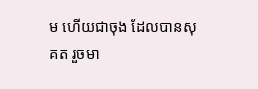ម ហើយជាចុង ដែលបានសុគត រួចមា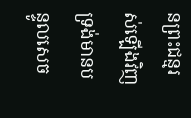នព្រះជន្មរស់ឡើងវិញ ទ្រង់មានបន្ទូលសេច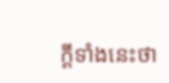ក្ដីទាំងនេះថា